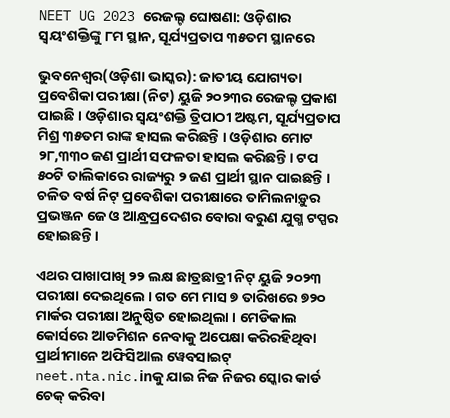NEET UG 2023 ରେଜଲ୍ଟ ଘୋଷଣା: ଓଡ଼ିଶାର ସ୍ୱୟଂଶକ୍ତିଙ୍କୁ ୮ମ ସ୍ଥାନ, ସୂର୍ଯ୍ୟପ୍ରତାପ ୩୫ତମ ସ୍ଥାନରେ

ଭୁବନେଶ୍ୱର(ଓଡ଼ିଶା ଭାସ୍କର): ଜାତୀୟ ଯୋଗ୍ୟତା ପ୍ରବେଶିକା ପରୀକ୍ଷା (ନିଟ) ୟୁଜି ୨୦୨୩ର ରେଜଲ୍ଟ ପ୍ରକାଶ ପାଇଛି । ଓଡ଼ିଶାର ସ୍ୱୟଂଶକ୍ତି ତ୍ରିପାଠୀ ଅଷ୍ଟମ, ସୂର୍ଯ୍ୟପ୍ରତାପ ମିଶ୍ର ୩୫ତମ ରାଙ୍କ ହାସଲ କରିଛନ୍ତି । ଓଡ଼ିଶାର ମୋଟ ୨୮,୩୩୦ ଜଣ ପ୍ରାର୍ଥୀ ସଫଳତା ହାସଲ କରିଛନ୍ତି । ଟପ ୫୦ଟି ତାଲିକାରେ ରାଜ୍ୟରୁ ୨ ଜଣ ପ୍ରାର୍ଥୀ ସ୍ଥାନ ପାଇଛନ୍ତି । ଚଳିତ ବର୍ଷ ନିଟ୍ ପ୍ରବେଶିକା ପରୀକ୍ଷାରେ ତାମିଲନାଡ଼ୁର ପ୍ରଭଞ୍ଜନ ଜେ ଓ ଆନ୍ଧ୍ରପ୍ରଦେଶର ବୋରା ବରୁଣ ଯୁଗ୍ମ ଟପ୍ପର ହୋଇଛନ୍ତି ।

ଏଥର ପାଖାପାଖି ୨୨ ଲକ୍ଷ ଛାତ୍ରଛାତ୍ରୀ ନିଟ୍ ୟୁଜି ୨୦୨୩ ପରୀକ୍ଷା ଦେଇଥିଲେ । ଗତ ମେ ମାସ ୭ ତାରିଖରେ ୭୨୦ ମାର୍କର ପରୀକ୍ଷା ଅନୁଷ୍ଠିତ ହୋଇଥିଲା । ମେଡିକାଲ କୋର୍ସରେ ଆଡମିଶନ ନେବାକୁ ଅପେକ୍ଷା କରିରହିଥିବା ପ୍ରାର୍ଥୀମାନେ ଅଫିସିଆଲ ୱେବସାଇଟ୍ neet.nta.nic.inକୁ ଯାଇ ନିଜ ନିଜର ସ୍କୋର କାର୍ଡ ଚେକ୍ କରିବା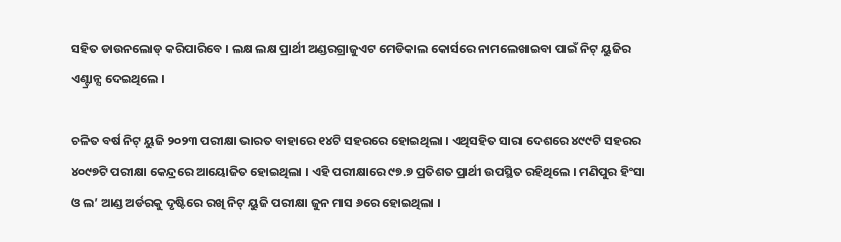ସହିତ ଡାଉନଲୋଡ୍ କରିପାରିବେ । ଲକ୍ଷ ଲକ୍ଷ ପ୍ରାର୍ଥୀ ଅଣ୍ଡରଗ୍ରାଜୁଏଟ ମେଡିକାଲ କୋର୍ସରେ ନାମଲେଖାଇବା ପାଇଁ ନିଟ୍ ୟୁଜିର ଏଣ୍ଟ୍ରାନ୍ସ ଦେଇଥିଲେ ।

ଚଳିତ ବର୍ଷ ନିଟ୍ ୟୁଜି ୨୦୨୩ ପରୀକ୍ଷା ଭାରତ ବାହାରେ ୧୪ଟି ସହରରେ ହୋଇଥିଲା । ଏଥିସହିତ ସାରା ଦେଶରେ ୪୯୯ଟି ସହରର ୪୦୯୭ଟି ପରୀକ୍ଷା କେନ୍ଦ୍ରରେ ଆୟୋଜିତ ହୋଇଥିଲା । ଏହି ପରୀକ୍ଷାରେ ୯୭.୭ ପ୍ରତିଶତ ପ୍ରାର୍ଥୀ ଉପସ୍ଥିତ ରହିଥିଲେ । ମଣିପୁର ହିଂସା ଓ ଲ’ ଆଣ୍ଡ ଅର୍ଡରକୁ ଦୃଷ୍ଟିରେ ରଖି ନିଟ୍ ୟୁଜି ପରୀକ୍ଷା ଜୁନ ମାସ ୬ରେ ହୋଇଥିଲା ।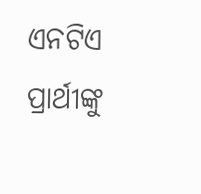ଏନଟିଏ ପ୍ରାର୍ଥୀଙ୍କୁ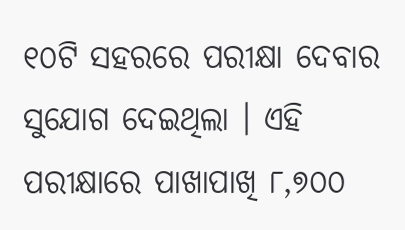୧୦ଟି ସହରରେ ପରୀକ୍ଷା ଦେବାର ସୁଯୋଗ ଦେଇଥିଲା । ଏହି ପରୀକ୍ଷାରେ ପାଖାପାଖି ୮,୭୦୦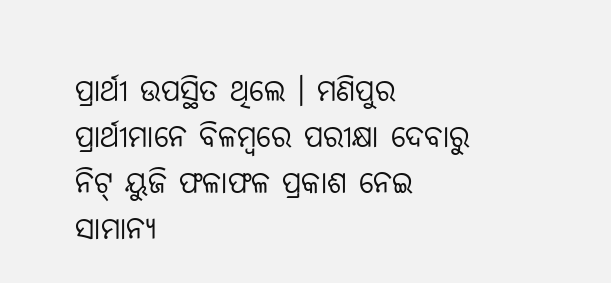ପ୍ରାର୍ଥୀ ଉପସ୍ଥିତ ଥିଲେ । ମଣିପୁର ପ୍ରାର୍ଥୀମାନେ ବିଳମ୍ବରେ ପରୀକ୍ଷା ଦେବାରୁ ନିଟ୍ ୟୁଜି ଫଳାଫଳ ପ୍ରକାଶ ନେଇ ସାମାନ୍ୟ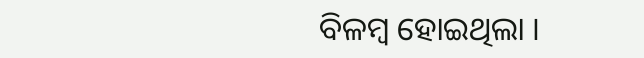ବିଳମ୍ବ ହୋଇଥିଲା ।